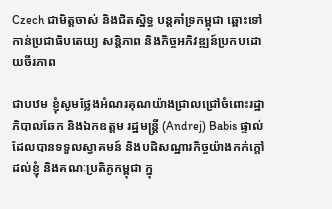Czech ជាមិត្តចាស់ និងជិតស្និទ្ធ បន្តគាំទ្រកម្ពុជា ឆ្ពោះទៅកាន់ប្រជាធិបតេយ្យ សន្តិភាព និងកិច្ចអភិវឌ្ឍន៍ប្រកបដោយចីរភាព

ជាបឋម ខ្ញុំសូមថ្លែងអំណរគុណយ៉ាងជ្រាលជ្រៅចំពោះរដ្ឋាភិបាលឆែក និងឯកឧត្ដម រដ្ឋមន្រ្តី (Andrej) Babis ផ្ទាល់ ដែលបានទទួលស្វាគមន៍ និងបដិសណ្ឋារកិច្ចយ៉ាងកក់ក្ដៅ ដល់ខ្ញុំ និងគណៈប្រតិភូកម្ពុជា ក្នុ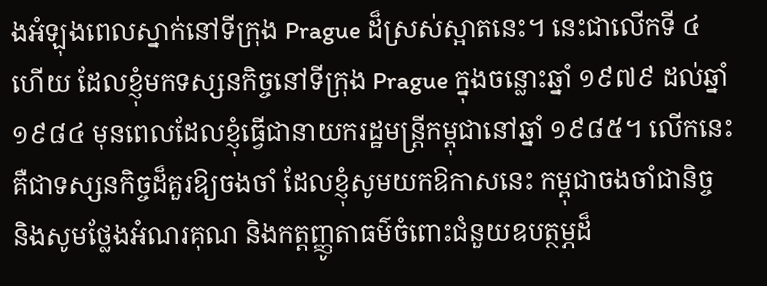ងអំឡុងពេលស្នាក់នៅទីក្រុង Prague ដ៏ស្រស់ស្អាតនេះ។ នេះជាលើកទី ៤ ហើយ ដែលខ្ញុំមកទស្សនកិច្ចនៅទីក្រុង Prague ក្នុងចន្លោះឆ្នាំ ១៩៧៩ ដល់ឆ្នាំ ១៩៨៤ មុនពេលដែលខ្ញុំធ្វើជានាយករដ្ឋមន្រ្តីកម្ពុជានៅឆ្នាំ ១៩៨៥។ លើកនេះ គឺជាទស្សនកិច្ចដ៏គួរឱ្យចងចាំ ដែលខ្ញុំសូមយកឱកាសនេះ កម្ពុជាចងចាំជានិច្ច និងសូមថ្លែងអំណរគុណ និងកត្តញ្ញូតាធម៌ចំពោះជំនួយឧបត្ថម្ភដ៏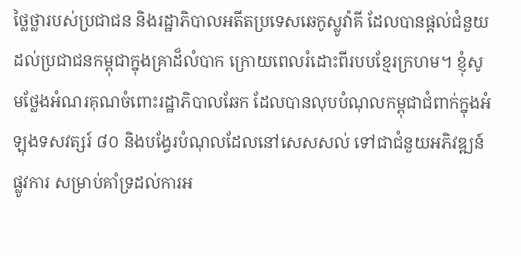ថ្លៃថ្លារបស់ប្រជាជន និងរដ្ឋាភិបាលអតីតប្រទេសឆេកូស្លូវ៉ាគី ដែលបានផ្ដល់ជំនួយដល់ប្រជាជនកម្ពុជាក្នុងគ្រាដ៏លំបាក ក្រោយពេលរំដោះពីរបបខ្មែរក្រហម។ ខ្ញុំសូមថ្លែងអំណរគុណចំពោះរដ្ឋាភិបាលឆែក ដែលបានលុបបំណុលកម្ពុជាជំពាក់ក្នុងអំឡុងទសវត្សរ៍ ៨០ និងបង្វែរបំណុលដែលនៅសេសសល់ ទៅជាជំនួយអភិវឌ្ឍន៍ផ្លូវការ សម្រាប់គាំទ្រដល់ការអ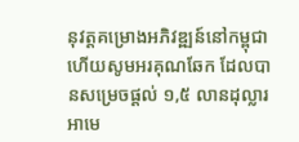នុវត្តគម្រោងអភិវឌ្ឍន៍នៅកម្ពុជា ហើយសូមអរគុណឆែក ដែលបានសម្រេចផ្ដល់ ១,៥ លានដុល្លារអាមេ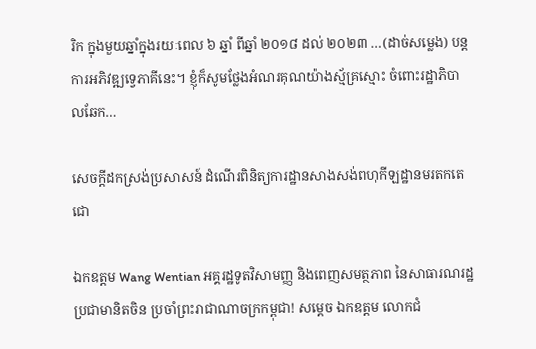រិក ក្នុងមួយឆ្នាំក្នុងរយៈពេល ៦ ឆ្នាំ ពីឆ្នាំ ២០១៨ ដល់ ២០២៣ …(ដាច់សម្លេង) បន្តការអភិវឌ្ឍទ្វេភាគីនេះ។ ខ្ញុំក៏សូមថ្លែងអំណរគុណយ៉ាងស្ម័គ្រស្មោះ ចំពោះរដ្ឋាភិបាលឆែក…

សេចក្តីដកស្រង់ប្រសាសន៍ ដំណើរពិនិត្យការដ្ឋានសាងសង់ពហុកីឡដ្ឋានមរតកតេជោ

ឯកឧត្តម Wang Wentian អគ្គរដ្ឋទូតវិសាមញ្ញ និងពេញសមត្ថភាព នៃសាធារណរដ្ឋប្រជាមានិតចិន ប្រចាំព្រះរាជាណាចក្រកម្ពុជា! សម្តេច ឯកឧត្តម លោកជំ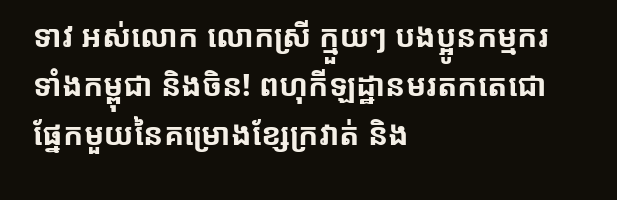ទាវ អស់លោក លោកស្រី ក្មួយៗ បងប្អូនកម្មករ ទាំងកម្ពុជា និងចិន! ពហុកីឡដ្ឋានមរតកតេជោ ផ្នែកមួយនៃគម្រោងខ្សែក្រវាត់ និង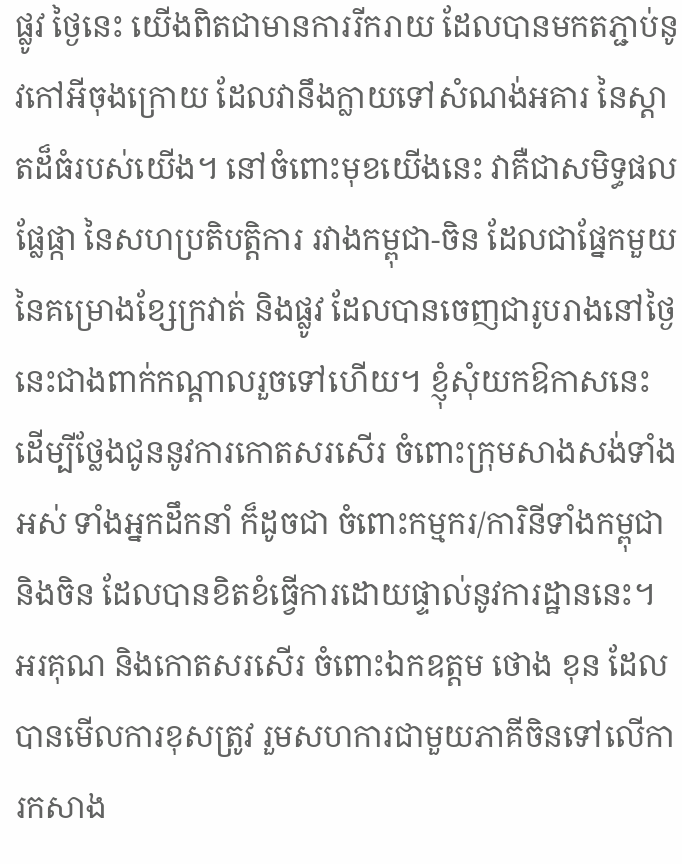ផ្លូវ ថ្ងៃនេះ យើងពិតជាមានការរីករាយ ដែលបានមកតភ្ជាប់នូវកៅអីចុងក្រោយ ដែលវានឹងក្លាយទៅសំណង់អគារ នៃស្តាតដ៏ធំរបស់យើង។ នៅចំពោះមុខយើងនេះ វាគឺជាសមិទ្ធផលផ្លែផ្កា នៃសហប្រតិបត្តិការ រវាងកម្ពុជា-ចិន ដែលជាផ្នែកមួយ នៃគម្រោងខ្សែក្រវាត់ និងផ្លូវ ដែលបានចេញជារូបរាងនៅថ្ងៃនេះជាងពាក់កណ្តាលរួចទៅហើយ។ ខ្ញុំសុំយកឱកាសនេះ ដើម្បីថ្លែងជូននូវការកោតសរសើរ ចំពោះក្រុមសាងសង់ទាំងអស់ ទាំងអ្នកដឹកនាំ ក៏ដូចជា ចំពោះកម្មករ/ការិនីទាំងកម្ពុជា និងចិន ដែលបានខិតខំធ្វើការដោយផ្ទាល់នូវការដ្ឋាននេះ។ អរគុណ និងកោតសរសើរ ចំពោះឯកឧត្តម ថោង ខុន ដែលបានមើលការខុសត្រូវ រួមសហការជាមួយភាគីចិនទៅលើការកសាង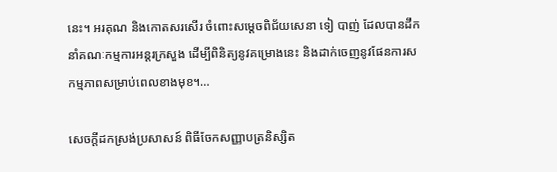នេះ។ អរគុណ និងកោតសរសើរ ចំពោះសម្តេចពិជ័យសេនា ទៀ បាញ់ ដែលបានដឹកនាំគណៈកម្មការអន្តរក្រសួង ដើម្បីពិនិត្យនូវគម្រោងនេះ និងដាក់ចេញនូវផែនការសកម្មភាពសម្រាប់ពេលខាងមុខ។…

សេចក្តីដកស្រង់ប្រសាសន៍ ពិធីចែកសញ្ញាបត្រនិស្សិត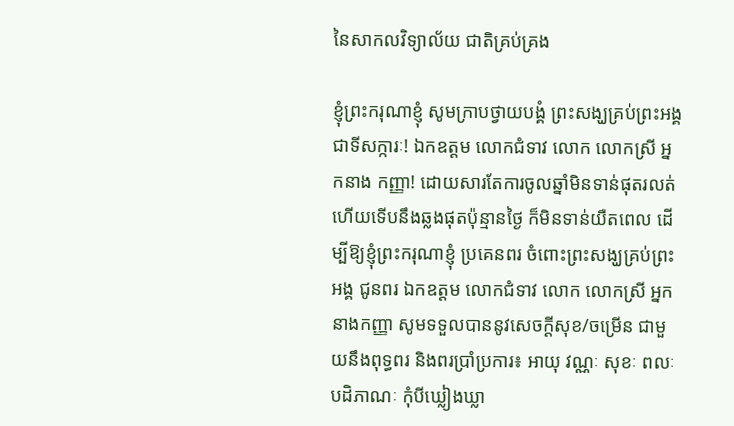នៃសាកលវិទ្យាល័យ ជាតិគ្រប់គ្រង

ខ្ញុំព្រះករុណាខ្ញុំ សូមក្រាបថ្វាយបង្គំ ព្រះសង្ឃគ្រប់ព្រះអង្គ ជាទីសក្ការៈ! ឯកឧត្តម លោកជំទាវ លោក លោកស្រី អ្នកនាង កញ្ញា! ដោយសារតែការចូលឆ្នាំមិនទាន់ផុតរលត់ ហើយទើបនឹងឆ្លងផុតប៉ុន្មានថ្ងៃ ក៏មិនទាន់យឺតពេល ដើម្បីឱ្យខ្ញុំព្រះករុណាខ្ញុំ ប្រគេនពរ ចំពោះព្រះសង្ឃគ្រប់ព្រះអង្គ ជូនពរ ឯកឧត្តម លោកជំទាវ លោក លោកស្រី អ្នកនាងកញ្ញា សូមទទួលបាននូវសេចក្ដីសុខ/ចម្រើន ជាមួយនឹងពុទ្ធពរ និងពរប្រាំប្រការ៖ អាយុ វណ្ណៈ សុខៈ ពលៈ បដិភាណៈ កុំបីឃ្លៀងឃ្លា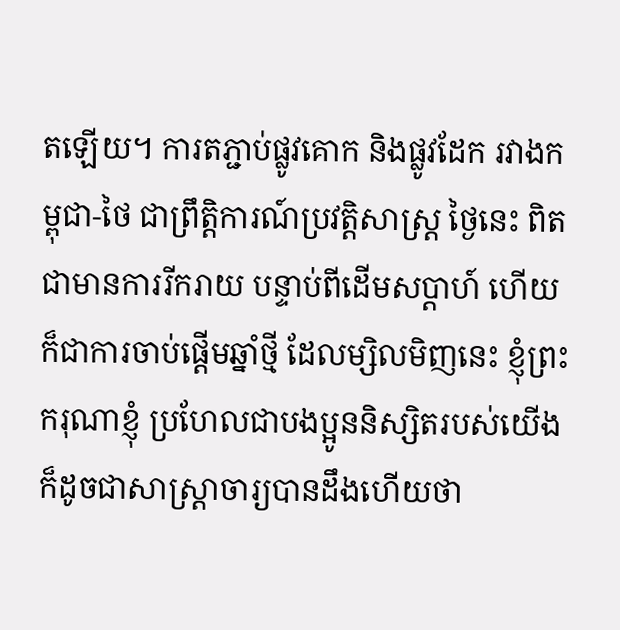តឡើយ។ ការតភ្ជាប់ផ្លូវគោក និងផ្លូវដែក រវាងកម្ពុជា-ថៃ ជាព្រឹត្តិការណ៍ប្រវត្តិសាស្ត្រ ថ្ងៃនេះ ពិតជាមានការរីករាយ បន្ទាប់ពីដើមសប្ដាហ៍ ហើយក៏ជាការចាប់ផ្ដើមឆ្នាំថ្មី ដែលម្សិលមិញនេះ ខ្ញុំព្រះករុណាខ្ញុំ ប្រហែលជាបងប្អូននិស្សិតរបស់យើង ក៏ដូចជាសាស្ត្រាចារ្យបានដឹងហើយថា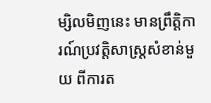ម្សិលមិញនេះ មានព្រឹត្តិការណ៍ប្រវត្តិសាស្ត្រសំខាន់មួយ ពីការត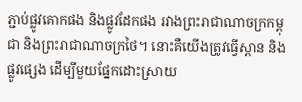ភ្ជាប់ផ្លូវគោកផង និងផ្លូវដែកផង រវាងព្រះរាជាណាចក្រកម្ពុជា និងព្រះរាជាណាចក្រថៃ។ នោះគឺយើងត្រូវធ្វើស្ពាន និងផ្លូវផ្សេង ដើម្បីមួយផ្នែកដោះស្រាយ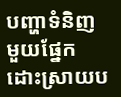បញ្ហាទំនិញ មួយផ្នែកដោះស្រាយប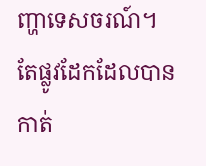ញ្ហាទេសចរណ៍។ តែផ្លូវដែកដែលបានកាត់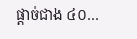ផ្ដាច់ជាង ៤០…